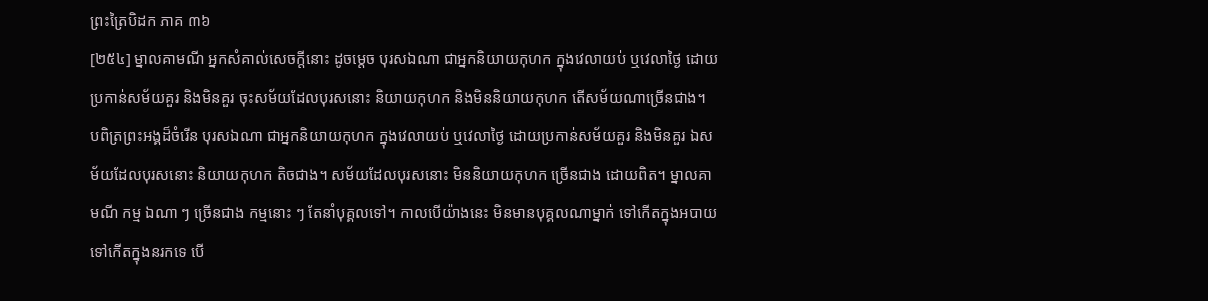ព្រះត្រៃបិដក ភាគ ៣៦
[២៥៤] ម្នាលគាមណី អ្នកសំគាល់សេចក្តីនោះ ដូចម្តេច បុរសឯណា ជាអ្នកនិយាយកុហក ក្នុងវេលាយប់ ឬវេលាថ្ងៃ ដោយប្រកាន់សម័យគួរ និងមិនគួរ ចុះសម័យដែលបុរសនោះ និយាយកុហក និងមិននិយាយកុហក តើសម័យណាច្រើនជាង។ បពិត្រព្រះអង្គដ៏ចំរើន បុរសឯណា ជាអ្នកនិយាយកុហក ក្នុងវេលាយប់ ឬវេលាថ្ងៃ ដោយប្រកាន់សម័យគួរ និងមិនគួរ ឯសម័យដែលបុរសនោះ និយាយកុហក តិចជាង។ សម័យដែលបុរសនោះ មិននិយាយកុហក ច្រើនជាង ដោយពិត។ ម្នាលគាមណី កម្ម ឯណា ៗ ច្រើនជាង កម្មនោះ ៗ តែនាំបុគ្គលទៅ។ កាលបើយ៉ាងនេះ មិនមានបុគ្គលណាម្នាក់ ទៅកើតក្នុងអបាយ ទៅកើតក្នុងនរកទេ បើ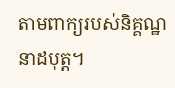តាមពាក្យរបស់និគ្គណ្ឋនាដបុត្ត។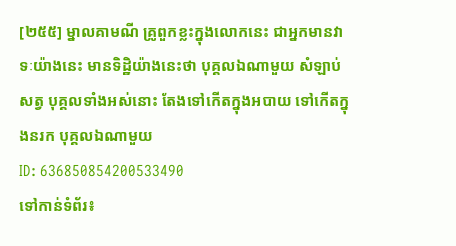[២៥៥] ម្នាលគាមណី គ្រូពួកខ្លះក្នុងលោកនេះ ជាអ្នកមានវាទៈយ៉ាងនេះ មានទិដ្ឋិយ៉ាងនេះថា បុគ្គលឯណាមួយ សំឡាប់សត្វ បុគ្គលទាំងអស់នោះ តែងទៅកើតក្នុងអបាយ ទៅកើតក្នុងនរក បុគ្គលឯណាមួយ
ID: 636850854200533490
ទៅកាន់ទំព័រ៖